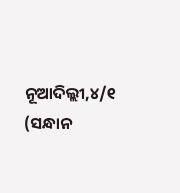ନୂଆଦିଲ୍ଲୀ,୪/୧ (ସନ୍ଧାନ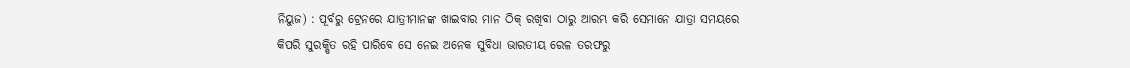ନିୟୁଜ) : ପୂର୍ବରୁ ଟ୍ରେନରେ ଯାତ୍ରୀମାନଙ୍କ ଖାଇବାର ମାନ ଠିକ୍ ରଖିବା ଠାରୁ ଆରମ୍ଭ କରି ସେମାନେ ଯାତ୍ରା ସମୟରେ କିପରି ସୁରକ୍ଷିତ ରହି ପାରିବେ ସେ ନେଇ ଅନେକ ସୁବିଧା ଭାରତୀୟ ରେଳ ତରଫରୁ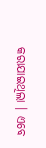କରାଯାଇଥିଲା । ଏବେ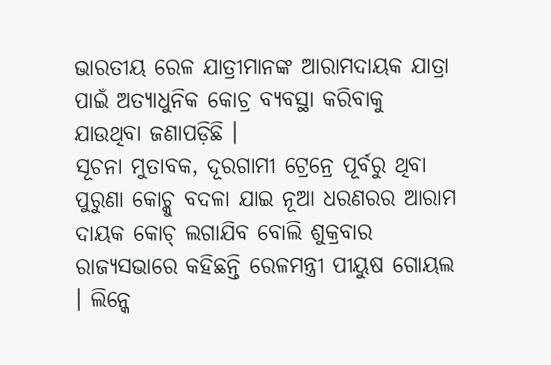ଭାରତୀୟ ରେଳ ଯାତ୍ରୀମାନଙ୍କ ଆରାମଦାୟକ ଯାତ୍ରା ପାଇଁ ଅତ୍ୟାଧୁନିକ କୋଚ୍ର ବ୍ୟବସ୍ଥା କରିବାକୁ ଯାଉଥିବା ଜଣାପଡ଼ିଛି ।
ସୂଚନା ମୁତାବକ, ଦୂରଗାମୀ ଟ୍ରେନ୍ରେ ପୂର୍ବରୁ ଥିବା ପୁରୁଣା କୋଚ୍କୁ ବଦଳା ଯାଇ ନୂଆ ଧରଣରର ଆରାମ ଦାୟକ କୋଚ୍ ଲଗାଯିବ ବୋଲି ଶୁକ୍ରବାର ରାଜ୍ୟସଭାରେ କହିଛନ୍ତି ରେଳମନ୍ତ୍ରୀ ପୀୟୁଷ ଗୋୟଲ । ଲିନ୍କେ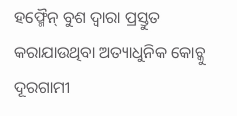ହଫ୍ମୈନ୍ ବୁଶ ଦ୍ୱାରା ପ୍ରସ୍ତୁତ କରାଯାଉଥିବା ଅତ୍ୟାଧୁନିକ କୋଚ୍କୁ ଦୂରଗାମୀ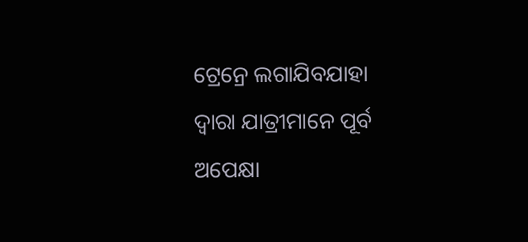ଟ୍ରେନ୍ରେ ଲଗାଯିବଯାହା ଦ୍ୱାରା ଯାତ୍ରୀମାନେ ପୂର୍ବ ଅପେକ୍ଷା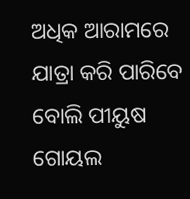ଅଧିକ ଆରାମରେ ଯାତ୍ରା କରି ପାରିବେ ବୋଲି ପୀୟୁଷ ଗୋୟଲ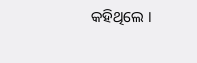କହିଥିଲେ ।